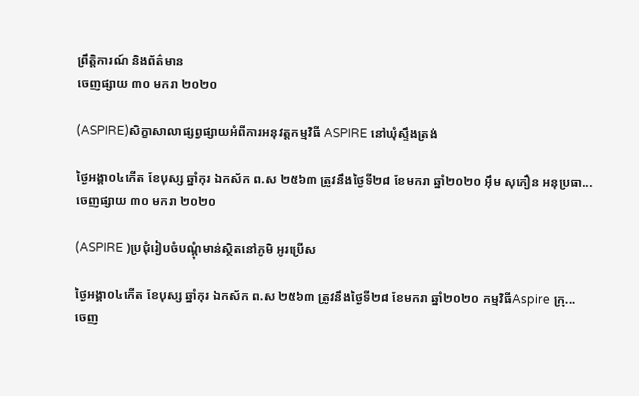ព្រឹត្តិការណ៍ និងព័ត៌មាន
ចេញផ្សាយ ៣០ មករា ២០២០

(ASPIRE)សិក្ខាសាលាផ្សព្វផ្សាយអំពីការអនុវត្តកម្មវិធី ASPIRE នៅឃុំស្ទឹងត្រង់

ថ្ងៃអង្គា០៤កើត ខែបុស្ស ឆ្នាំកុរ ឯកស័ក ព.ស ២៥៦៣ ត្រូវនឹងថ្ងៃទី២៨ ខែមករា ឆ្នាំ២០២០ អ៊ឹម សុភឿន អនុប្រធា...
ចេញផ្សាយ ៣០ មករា ២០២០

(ASPIRE )ប្រជុំរៀបចំបណ្តុំមាន់ស្ថិតនៅភូមិ អូរប្រើស

ថ្ងៃអង្គា០៤កើត ខែបុស្ស ឆ្នាំកុរ ឯកស័ក ព.ស ២៥៦៣ ត្រូវនឹងថ្ងៃទី២៨ ខែមករា ឆ្នាំ២០២០ កម្មវិធីAspire ក្រុ...
ចេញ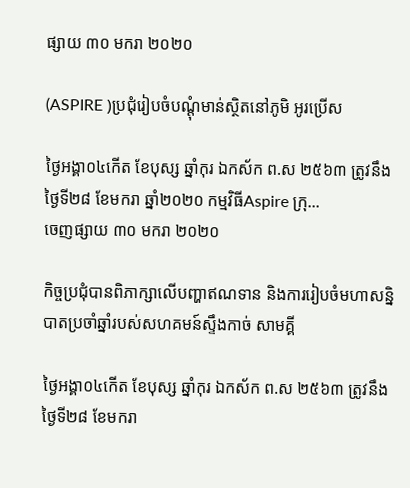ផ្សាយ ៣០ មករា ២០២០

(ASPIRE )ប្រជុំរៀបចំបណ្តុំមាន់ស្ថិតនៅភូមិ អូរប្រើស

ថ្ងៃអង្គា០៤កើត ខែបុស្ស ឆ្នាំកុរ ឯកស័ក ព.ស ២៥៦៣ ត្រូវនឹងថ្ងៃទី២៨ ខែមករា ឆ្នាំ២០២០ កម្មវិធីAspire ក្រុ...
ចេញផ្សាយ ៣០ មករា ២០២០

កិច្ចប្រជុំបានពិភាក្សាលើបញ្ហាឥណទាន និងការរៀបចំមហាសន្និបាតប្រចាំឆ្នាំរបស់សហគមន៍ស្ទឹងកាច់ សាមគ្គី

ថ្ងៃអង្គា០៤កើត ខែបុស្ស ឆ្នាំកុរ ឯកស័ក ព.ស ២៥៦៣ ត្រូវនឹងថ្ងៃទី២៨ ខែមករា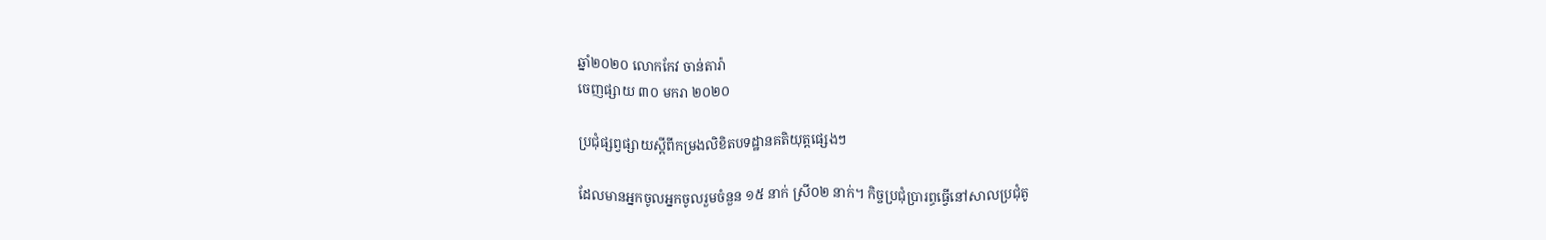ឆ្នាំ២០២០ លោកកែវ ចាន់តារ៉ា
ចេញផ្សាយ ៣០ មករា ២០២០

ប្រជុំផ្សព្វផ្សាយស្តីពីកម្រងលិខិតបទដ្ឋានគតិយុត្តផ្សេងៗ

ដែលមានអ្នកចូលអ្នកចូលរួមចំនួន ១៥ នាក់ ស្រី០២ នាក់។ កិច្ចប្រជុំប្រារព្ធធ្វើនៅសាលប្រជុំតូ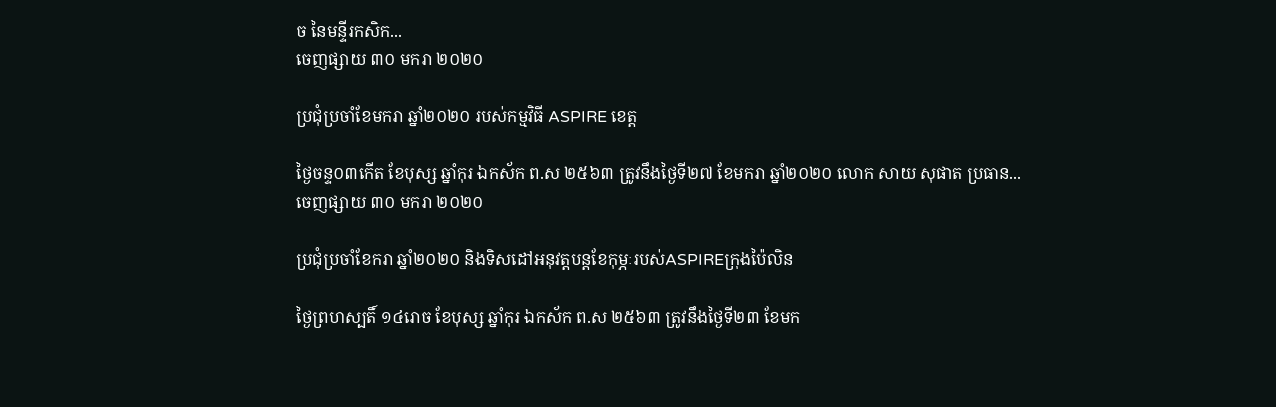ច នៃមន្ទីរកសិក...
ចេញផ្សាយ ៣០ មករា ២០២០

ប្រជុំប្រចាំខែមករា ឆ្នាំ២០២០ របស់កម្មវិធី ASPIRE ខេត្ត

ថ្ងៃចន្ទ០៣កើត ខែបុស្ស ឆ្នាំកុរ ឯកស័ក ព.ស ២៥៦៣ ត្រូវនឹងថ្ងៃទី២៧ ខែមករា ឆ្នាំ២០២០ លោក សាយ សុផាត ប្រធាន...
ចេញផ្សាយ ៣០ មករា ២០២០

ប្រជុំប្រចាំខែករា ឆ្នាំ២០២០ និងទិសដៅអនុវត្តបន្តខែកុម្ភៈរបស់ASPIREក្រុងប៉ៃលិន

ថ្ងៃព្រហស្បតិ៍ ១៤រោច ខែបុស្ស ឆ្នាំកុរ ឯកស័ក ព.ស ២៥៦៣ ត្រូវនឹងថ្ងៃទី២៣ ខែមក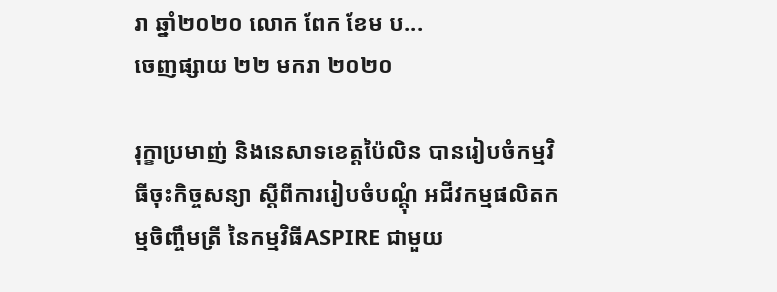រា ឆ្នាំ២០២០ លោក ពែក ខែម ប...
ចេញផ្សាយ ២២ មករា ២០២០

រុក្ខាប្រមាញ់ និងនេសាទខេត្តប៉ៃលិន បានរៀបចំកម្មវិធីចុះកិច្ចសន្យា ស្តីពីការរៀបចំបណ្តុំ អជីវកម្មផលិតកម្មចិញ្ចឹមត្រី នៃកម្មវិធីASPIRE ជាមួយ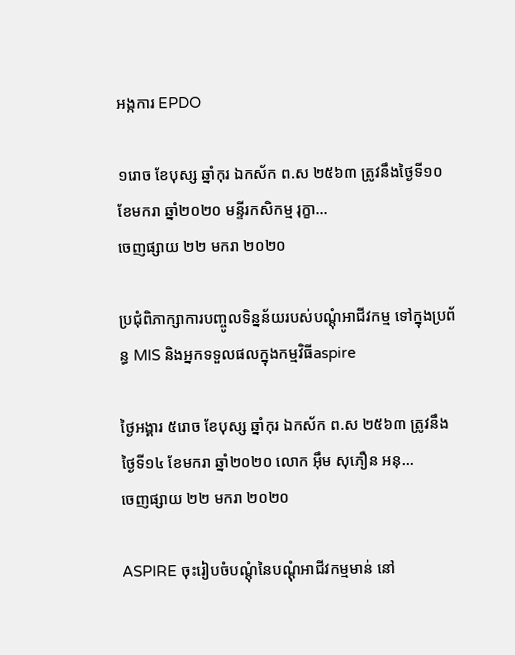អង្កការ EPDO

១រោច ខែបុស្ស ឆ្នាំកុរ ឯកស័ក ព.ស ២៥៦៣ ត្រូវនឹងថ្ងៃទី១០ ខែមករា ឆ្នាំ២០២០ មន្ទីរកសិកម្ម រុក្ខា...
ចេញផ្សាយ ២២ មករា ២០២០

ប្រជុំពិភាក្សាការបញ្ចូលទិន្នន័យរបស់បណ្ដុំអាជីវកម្ម ទៅក្នុងប្រព័ន្ធ MIS និងអ្នកទទួលផលក្នុងកម្មវិធីaspire

ថ្ងៃអង្គារ ៥រោច ខែបុស្ស ឆ្នាំកុរ ឯកស័ក ព.ស ២៥៦៣ ត្រូវនឹងថ្ងៃទី១៤ ខែមករា ឆ្នាំ២០២០ លោក អ៊ឹម សុភឿន អនុ...
ចេញផ្សាយ ២២ មករា ២០២០

ASPIRE ចុះរៀបចំបណ្តុំនៃបណ្ដុំអាជីវកម្មមាន់ នៅ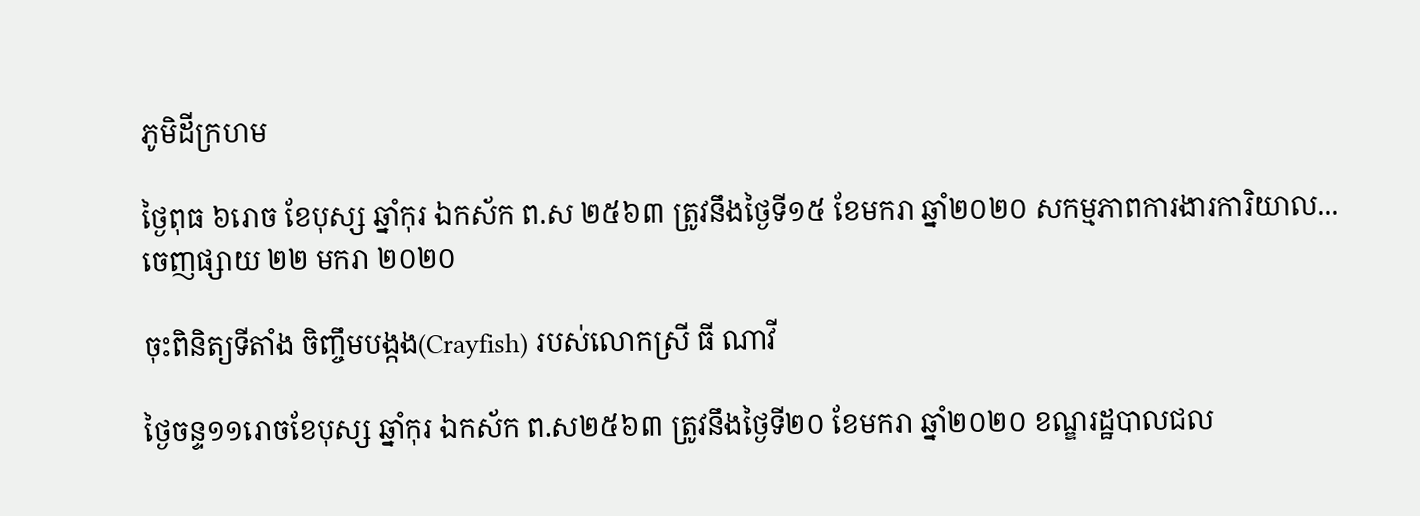ភូមិដីក្រហម

ថ្ងៃពុធ ៦រោច ខែបុស្ស ឆ្នាំកុរ ឯកស័ក ព.ស ២៥៦៣ ត្រូវនឹងថ្ងៃទី១៥ ខែមករា ឆ្នាំ២០២០ សកម្មភាពការងារការិយាល...
ចេញផ្សាយ ២២ មករា ២០២០

ចុះពិនិត្យទីតាំង ចិញ្ចឹមបង្កង(Crayfish) របស់លោកស្រី ធី ណាវី

ថ្ងៃចន្ទ១១រោចខែបុស្ស ឆ្នាំកុរ ឯកស័ក ព.ស២៥៦៣ ត្រូវនឹងថ្ងៃទី២០ ខែមករា ឆ្នាំ២០២០ ខណ្ឌរដ្ឋបាលជល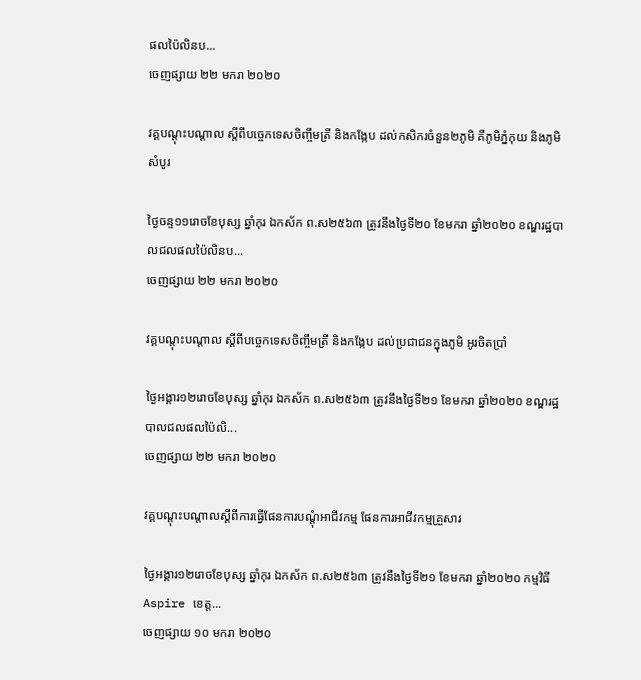ផលប៉ៃលិនប...
ចេញផ្សាយ ២២ មករា ២០២០

វគ្គបណ្តុះបណ្តាល ស្តីពីបច្ចេកទេសចិញ្ចឹមត្រី និងកង្កែប ដល់កសិករចំនួន២ភូមិ គឺភូមិភ្នំកុយ និងភូមិសំបូរ

ថ្ងៃចន្ទ១១រោចខែបុស្ស ឆ្នាំកុរ ឯកស័ក ព.ស២៥៦៣ ត្រូវនឹងថ្ងៃទី២០ ខែមករា ឆ្នាំ២០២០ ខណ្ឌរដ្ឋបាលជលផលប៉ៃលិនប...
ចេញផ្សាយ ២២ មករា ២០២០

វគ្គបណ្តុះបណ្តាល ស្តីពីបច្ចេកទេសចិញ្ចឹមត្រី និងកង្កែប ដល់ប្រជាជនក្នុងភូមិ អូរចិតប្រាំ

ថ្ងៃអង្គារ១២រោចខែបុស្ស ឆ្នាំកុរ ឯកស័ក ព.ស២៥៦៣ ត្រូវនឹងថ្ងៃទី២១ ខែមករា ឆ្នាំ២០២០ ខណ្ឌរដ្ឋបាលជលផលប៉ៃលិ...
ចេញផ្សាយ ២២ មករា ២០២០

វគ្គបណ្ដុះបណ្ដាលស្ដីពីការធ្វើផែនការបណ្ដុំអាជីវកម្ម ផែនការអាជីវកម្មគ្រួសារ

ថ្ងៃអង្គារ១២រោចខែបុស្ស ឆ្នាំកុរ ឯកស័ក ព.ស២៥៦៣ ត្រូវនឹងថ្ងៃទី២១ ខែមករា ឆ្នាំ២០២០ កម្មវិធីAspire ខេត្ត...
ចេញផ្សាយ ១០ មករា ២០២០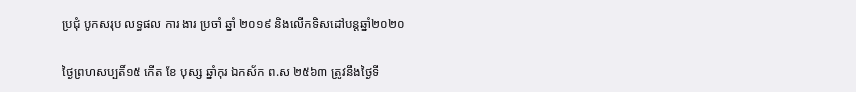ប្រជុំ បូកសរុប លទ្ធផល ការ ងារ ប្រចាំ ឆ្នាំ ២០១៩ និងលើកទិសដៅបន្តឆ្នាំ២០២០

ថ្ងៃព្រហសប្បតិ៍១៥ កើត ខែ បុស្ស ឆ្នាំកុរ ឯកស័ក ព.ស ២៥៦៣ ត្រូវនឹងថ្ងៃទី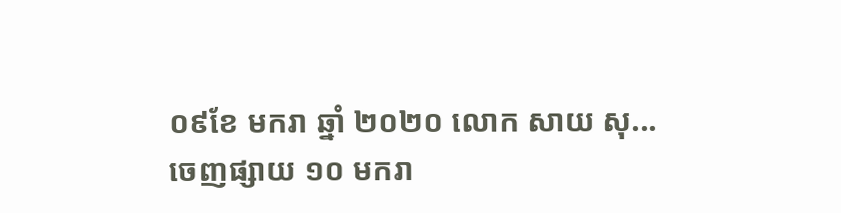០៩ខែ មករា ឆ្នាំ ២០២០ លោក សាយ សុ...
ចេញផ្សាយ ១០ មករា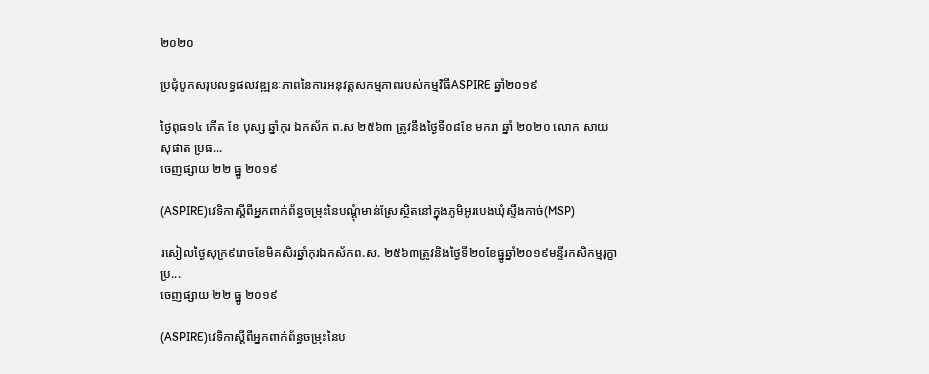២០២០

ប្រជុំបូកសរុបលទ្ធផលវឌ្ឍនៈភាពនៃការអនុវត្តសកម្មភាពរបស់កម្មវិធីASPIRE ឆ្នាំ២០១៩

ថ្ងៃពុធ១៤ កើត ខែ បុស្ស ឆ្នាំកុរ ឯកស័ក ព.ស ២៥៦៣ ត្រូវនឹងថ្ងៃទី០៨ខែ មករា ឆ្នាំ ២០២០ លោក សាយ សុផាត ប្រធ...
ចេញផ្សាយ ២២ ធ្នូ ២០១៩

(ASPIRE)វេទិកាស្ដីពីអ្នកពាក់ព័ន្ធចម្រុះនៃបណ្ដុំមាន់ស្រែស្ថិតនៅក្នុងភូមិអូរបេងឃុំស្ទឹងកាច់(MSP)

រសៀលថ្ងៃសុក្រ៩រោចខែមិគសិរឆ្នាំកុរឯកស័កព.ស. ២៥៦៣ត្រូវនិងថ្ងៃទី២០ខែធ្នូឆ្នាំ២០១៩មន្ទីរកសិកម្មរុក្ខាប្រ...
ចេញផ្សាយ ២២ ធ្នូ ២០១៩

(ASPIRE)វេទិកាស្ដីពីអ្នកពាក់ព័ន្ធចម្រុះនៃប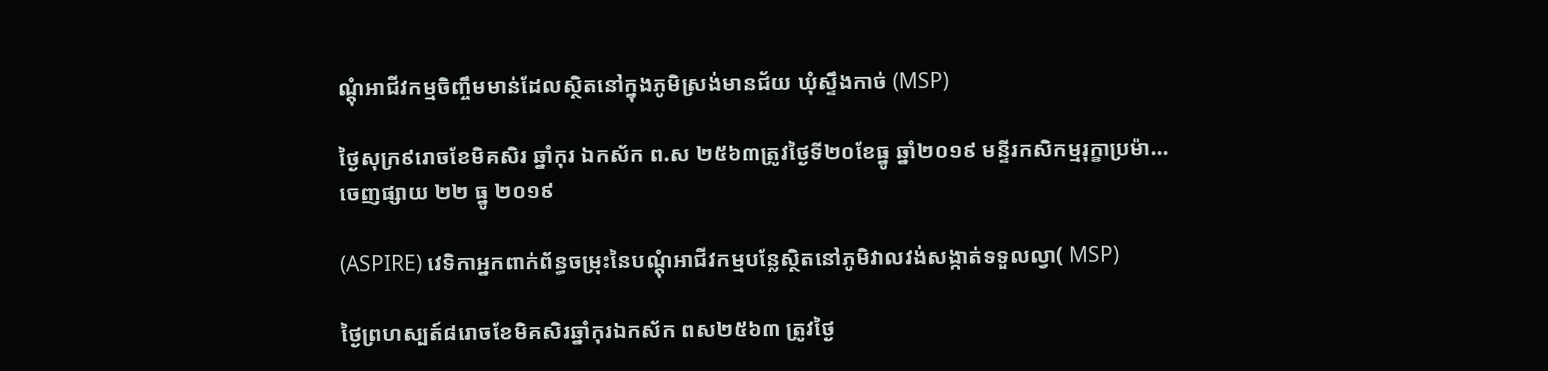ណ្ដុំអាជីវកម្មចិញ្ចឹមមាន់ដែលស្ថិតនៅក្នុងភូមិស្រង់មានជ័យ ឃុំស្ទឹងកាច់ (MSP)

ថ្ងៃសុក្រ៩រោចខែមិគសិរ ឆ្នាំកុរ ឯកស័ក ព.ស ២៥៦៣ត្រូវថ្ងៃទី២០ខែធ្នូ ឆ្នាំ២០១៩ មន្ទីរកសិកម្មរុក្ខាប្រម៉ា...
ចេញផ្សាយ ២២ ធ្នូ ២០១៩

(ASPIRE) វេទិកាអ្នកពាក់ព័ន្ធចម្រុះនៃបណ្ដុំអាជីវកម្មបន្លែស្ថិតនៅភូមិវាលវង់សង្កាត់ទទួលល្វា( MSP)

ថ្ងៃព្រហស្បត៍៨រោចខែមិគសិរឆ្នាំកុរឯកស័ក ពស២៥៦៣ ត្រូវថ្ងៃ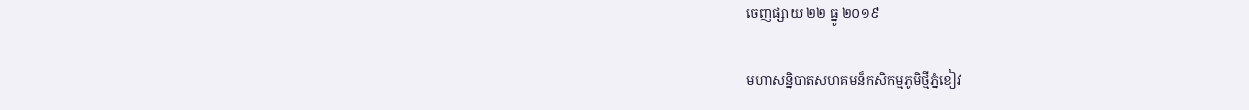ចេញផ្សាយ ២២ ធ្នូ ២០១៩

មហាសន្និបាតសហគមន៏កសិកម្មភូមិថ្មីភ្នំខៀវ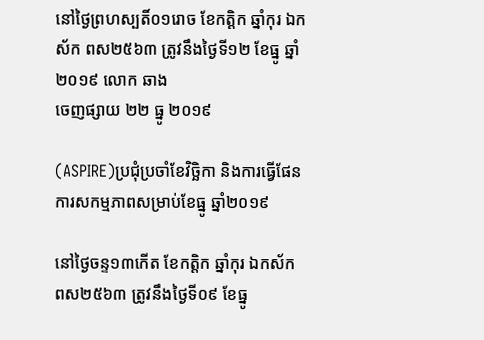នៅថ្ងៃព្រហស្បតិ៍០១រោច ខែកត្តិក ឆ្នាំកុរ ឯកស័ក ពស២៥៦៣ ត្រូវនឹងថ្ងៃទី១២ ខែធ្នូ ឆ្នាំ ២០១៩ លោក ឆាង
ចេញផ្សាយ ២២ ធ្នូ ២០១៩

(ASPIRE)ប្រជុំប្រចាំខែវិច្ឆិកា និងការធ្វើផែនការសកម្មភាពសម្រាប់ខែធ្នូ ឆ្នាំ២០១៩

នៅថ្ងៃចន្ទ១៣កើត ខែកត្តិក ឆ្នាំកុរ ឯកស័ក ពស២៥៦៣ ត្រូវនឹងថ្ងៃទី០៩ ខែធ្នូ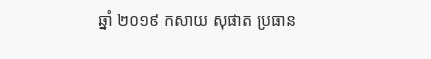ឆ្នាំ ២០១៩ កសាយ សុផាត ប្រធាន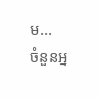ម...
ចំនួនអ្ន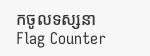កចូលទស្សនា
Flag Counter